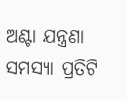ଅଣ୍ଟା ଯନ୍ତ୍ରଣା ସମସ୍ୟା ପ୍ରତିଟି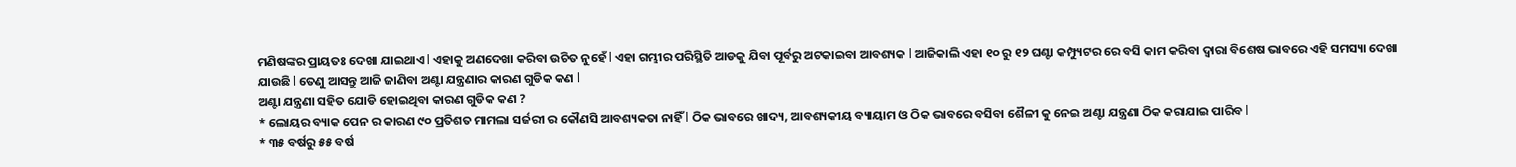ମଣିଷଙ୍କର ପ୍ରାୟତଃ ଦେଖା ଯାଇଥାଏ l ଏହାକୁ ଅଣଦେଖା କରିବା ଉଚିତ ନୁହେଁ l ଏହା ଗମ୍ଭୀର ପରିସ୍ଥିତି ଆଡକୁ ଯିବା ପୂର୍ବରୁ ଅଟକାଇବା ଆବଶ୍ୟକ l ଆଜିକାଲି ଏହା ୧୦ ରୁ ୧୨ ଘଣ୍ଟା କମ୍ପ୍ୟୁଟର ରେ ବସି କାମ କରିବା ଦ୍ୱାରା ବିଶେଷ ଭାବରେ ଏହି ସମସ୍ୟା ଦେଖା ଯାଉଛି l ତେଣୁ ଆସନ୍ତୁ ଆଜି ଜାଣିବା ଅଣ୍ଟା ଯନ୍ତ୍ରଣାର କାରଣ ଗୁଡିକ କଣ l
ଅଣ୍ଟା ଯନ୍ତ୍ରଣା ସହିତ ଯୋଡି ହୋଇଥିବା କାରଣ ଗୁଡିକ କଣ ?
* ଲୋୟର ବ୍ୟାକ ପେନ ର କାରଣ ୯୦ ପ୍ରତିଶତ ମାମଲା ସର୍ଜରୀ ର କୌଣସି ଆବଶ୍ୟକତା ନାହିଁ l ଠିକ ଭାବରେ ଖାଦ୍ୟ, ଆବଶ୍ୟକୀୟ ବ୍ୟାୟାମ ଓ ଠିକ ଭାବରେ ବସିବା ଶୈଳୀ କୁ ନେଇ ଅଣ୍ଟା ଯନ୍ତ୍ରଣା ଠିକ କରାଯାଇ ପାରିବ l
* ୩୫ ବର୍ଷରୁ ୫୫ ବର୍ଷ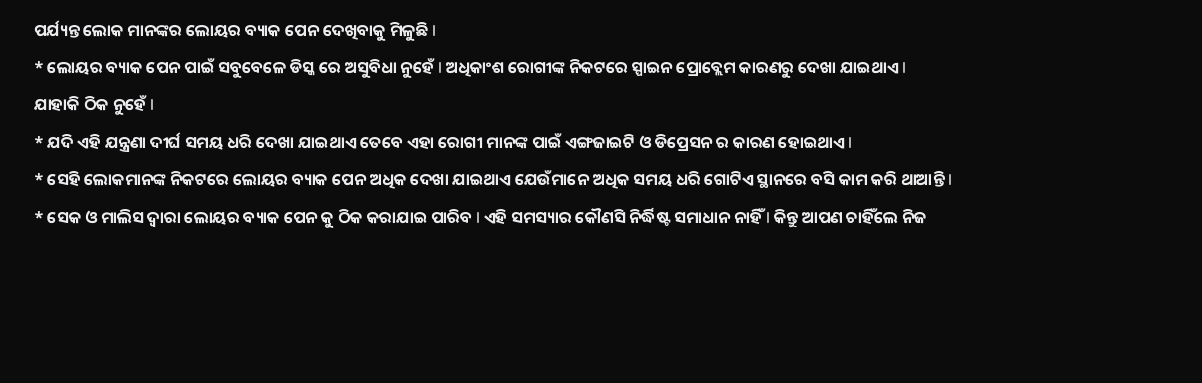ପର୍ଯ୍ୟନ୍ତ ଲୋକ ମାନଙ୍କର ଲୋୟର ବ୍ୟାକ ପେନ ଦେଖିବାକୁ ମିଳୁଛି l
* ଲୋୟର ବ୍ୟାକ ପେନ ପାଇଁ ସବୁବେଳେ ଡିସ୍କ ରେ ଅସୁବିଧା ନୁହେଁ l ଅଧିକାଂଶ ରୋଗୀଙ୍କ ନିକଟରେ ସ୍ପାଇନ ପ୍ରୋବ୍ଲେମ କାରଣରୁ ଦେଖା ଯାଇଥାଏ l ଯାହାକି ଠିକ ନୁହେଁ l
* ଯଦି ଏହି ଯନ୍ତ୍ରଣା ଦୀର୍ଘ ସମୟ ଧରି ଦେଖା ଯାଇଥାଏ ତେବେ ଏହା ରୋଗୀ ମାନଙ୍କ ପାଇଁ ଏଙ୍ଗଜାଇଟି ଓ ଡିପ୍ରେସନ ର କାରଣ ହୋଇଥାଏ l
* ସେହି ଲୋକମାନଙ୍କ ନିକଟରେ ଲୋୟର ବ୍ୟାକ ପେନ ଅଧିକ ଦେଖା ଯାଇଥାଏ ଯେଉଁମାନେ ଅଧିକ ସମୟ ଧରି ଗୋଟିଏ ସ୍ଥାନରେ ବସି କାମ କରି ଥାଆନ୍ତି l
* ସେକ ଓ ମାଲିସ ଦ୍ୱାରା ଲୋୟର ବ୍ୟାକ ପେନ କୁ ଠିକ କରାଯାଇ ପାରିବ l ଏହି ସମସ୍ୟାର କୌଣସି ନିର୍ଦ୍ଧିଷ୍ଟ ସମାଧାନ ନାହିଁ l କିନ୍ତୁ ଆପଣ ଚାହିଁଲେ ନିଜ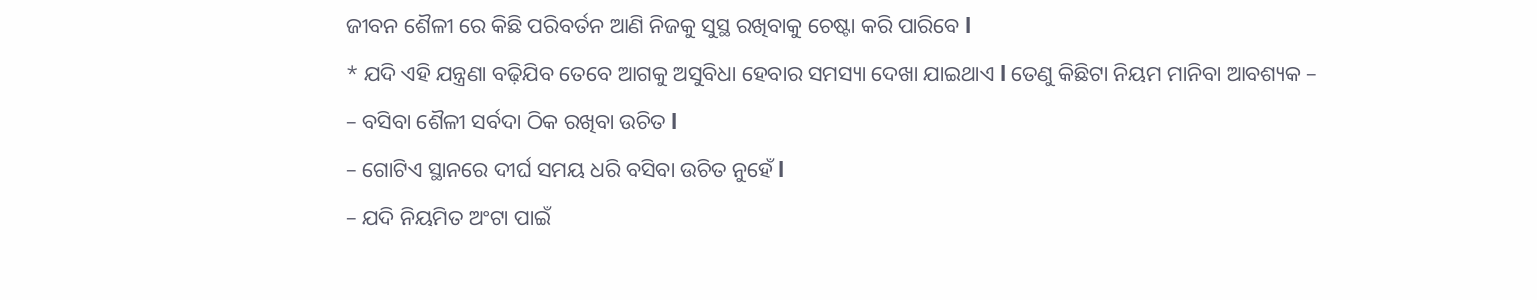ଜୀବନ ଶୈଳୀ ରେ କିଛି ପରିବର୍ତନ ଆଣି ନିଜକୁ ସୁସ୍ଥ ରଖିବାକୁ ଚେଷ୍ଟା କରି ପାରିବେ l
* ଯଦି ଏହି ଯନ୍ତ୍ରଣା ବଢ଼ିଯିବ ତେବେ ଆଗକୁ ଅସୁବିଧା ହେବାର ସମସ୍ୟା ଦେଖା ଯାଇଥାଏ l ତେଣୁ କିଛିଟା ନିୟମ ମାନିବା ଆବଶ୍ୟକ –
– ବସିବା ଶୈଳୀ ସର୍ବଦା ଠିକ ରଖିବା ଉଚିତ l
– ଗୋଟିଏ ସ୍ଥାନରେ ଦୀର୍ଘ ସମୟ ଧରି ବସିବା ଉଚିତ ନୁହେଁ l
– ଯଦି ନିୟମିତ ଅଂଟା ପାଇଁ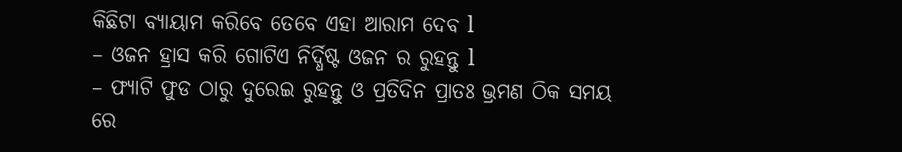କିଛିଟା ବ୍ୟାୟାମ କରିବେ ତେବେ ଏହା ଆରାମ ଦେବ l
– ଓଜନ ହ୍ରାସ କରି ଗୋଟିଏ ନିର୍ଦ୍ଧିଷ୍ଟ ଓଜନ ର ରୁହନ୍ତୁ l
– ଫ୍ୟାଟି ଫୁଡ ଠାରୁ ଦୁରେଇ ରୁହନ୍ତୁ ଓ ପ୍ରତିଦିନ ପ୍ରାତଃ ଭ୍ରମଣ ଠିକ ସମୟ ରେ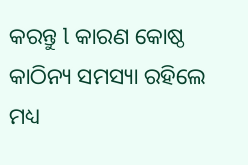କରନ୍ତୁ l କାରଣ କୋଷ୍ଠ କାଠିନ୍ୟ ସମସ୍ୟା ରହିଲେ ମଧ୍ୟ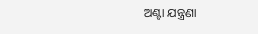ଅଣ୍ଟା ଯନ୍ତ୍ରଣା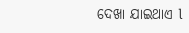ଦେଖା ଯାଇଥାଏ l